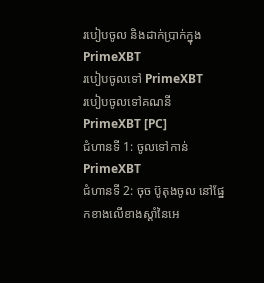របៀបចូល និងដាក់ប្រាក់ក្នុង PrimeXBT
របៀបចូលទៅ PrimeXBT
របៀបចូលទៅគណនី PrimeXBT [PC]
ជំហានទី 1: ចូលទៅកាន់ PrimeXBT
ជំហានទី 2: ចុច ប៊ូតុងចូល នៅផ្នែកខាងលើខាងស្តាំនៃអេ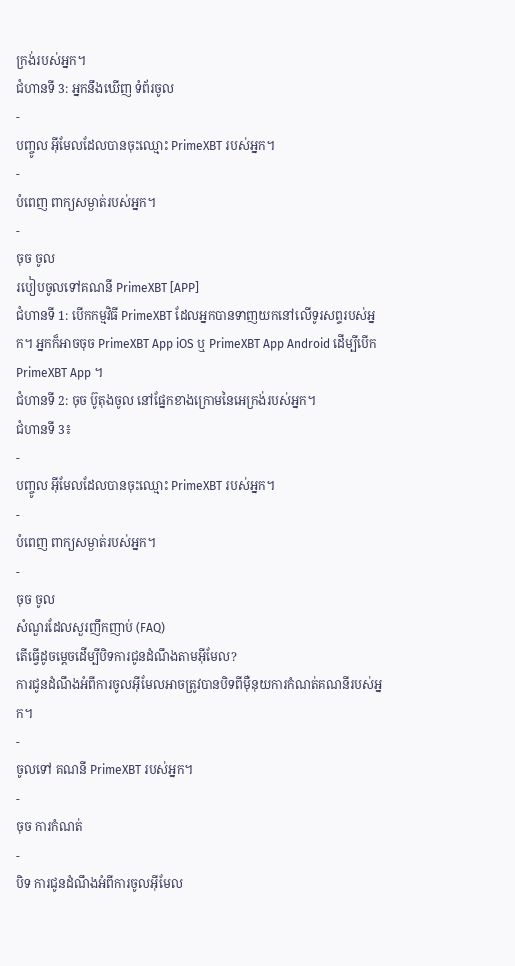ក្រង់របស់អ្នក។
ជំហានទី 3: អ្នកនឹងឃើញ ទំព័រចូល
-
បញ្ចូល អ៊ីមែលដែលបានចុះឈ្មោះ PrimeXBT របស់អ្នក។
-
បំពេញ ពាក្យសម្ងាត់របស់អ្នក។
-
ចុច ចូល
របៀបចូលទៅគណនី PrimeXBT [APP]
ជំហានទី 1: បើកកម្មវិធី PrimeXBT ដែលអ្នកបានទាញយកនៅលើទូរសព្ទរបស់អ្នក។ អ្នកក៏អាចចុច PrimeXBT App iOS ឬ PrimeXBT App Android ដើម្បីបើក PrimeXBT App ។
ជំហានទី 2: ចុច ប៊ូតុងចូល នៅផ្នែកខាងក្រោមនៃអេក្រង់របស់អ្នក។
ជំហានទី 3៖
-
បញ្ចូល អ៊ីមែលដែលបានចុះឈ្មោះ PrimeXBT របស់អ្នក។
-
បំពេញ ពាក្យសម្ងាត់របស់អ្នក។
-
ចុច ចូល
សំណួរដែលសួរញឹកញាប់ (FAQ)
តើធ្វើដូចម្តេចដើម្បីបិទការជូនដំណឹងតាមអ៊ីមែល?
ការជូនដំណឹងអំពីការចូលអ៊ីមែលអាចត្រូវបានបិទពីម៉ឺនុយការកំណត់គណនីរបស់អ្នក។
-
ចូលទៅ គណនី PrimeXBT របស់អ្នក។
-
ចុច ការកំណត់
-
បិទ ការជូនដំណឹងអំពីការចូលអ៊ីមែល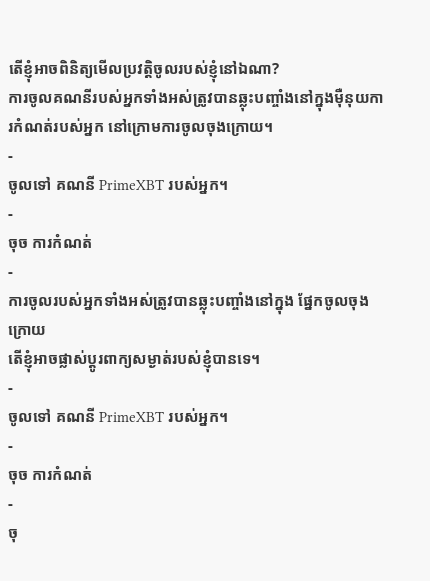តើខ្ញុំអាចពិនិត្យមើលប្រវត្តិចូលរបស់ខ្ញុំនៅឯណា?
ការចូលគណនីរបស់អ្នកទាំងអស់ត្រូវបានឆ្លុះបញ្ចាំងនៅក្នុងម៉ឺនុយការកំណត់របស់អ្នក នៅក្រោមការចូលចុងក្រោយ។
-
ចូលទៅ គណនី PrimeXBT របស់អ្នក។
-
ចុច ការកំណត់
-
ការចូលរបស់អ្នកទាំងអស់ត្រូវបានឆ្លុះបញ្ចាំងនៅក្នុង ផ្នែកចូលចុងក្រោយ
តើខ្ញុំអាចផ្លាស់ប្តូរពាក្យសម្ងាត់របស់ខ្ញុំបានទេ។
-
ចូលទៅ គណនី PrimeXBT របស់អ្នក។
-
ចុច ការកំណត់
-
ចុ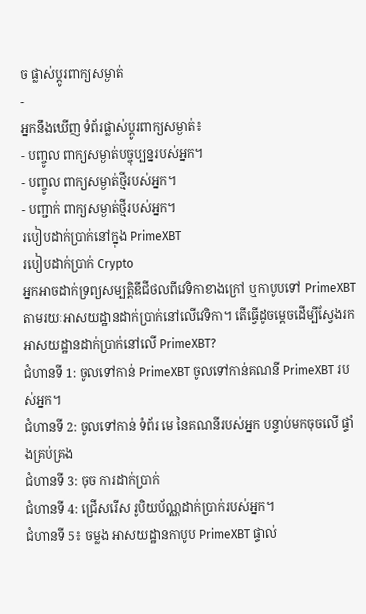ច ផ្លាស់ប្តូរពាក្យសម្ងាត់
-
អ្នកនឹងឃើញ ទំព័រផ្លាស់ប្តូរពាក្យសម្ងាត់៖
- បញ្ចូល ពាក្យសម្ងាត់បច្ចុប្បន្នរបស់អ្នក។
- បញ្ចូល ពាក្យសម្ងាត់ថ្មីរបស់អ្នក។
- បញ្ជាក់ ពាក្យសម្ងាត់ថ្មីរបស់អ្នក។
របៀបដាក់ប្រាក់នៅក្នុង PrimeXBT
របៀបដាក់ប្រាក់ Crypto
អ្នកអាចដាក់ទ្រព្យសម្បត្តិឌីជីថលពីវេទិកាខាងក្រៅ ឬកាបូបទៅ PrimeXBT តាមរយៈអាសយដ្ឋានដាក់ប្រាក់នៅលើវេទិកា។ តើធ្វើដូចម្តេចដើម្បីស្វែងរកអាសយដ្ឋានដាក់ប្រាក់នៅលើ PrimeXBT?
ជំហានទី 1: ចូលទៅកាន់ PrimeXBT ចូលទៅកាន់គណនី PrimeXBT របស់អ្នក។
ជំហានទី 2: ចូលទៅកាន់ ទំព័រ មេ នៃគណនីរបស់អ្នក បន្ទាប់មកចុចលើ ផ្ទាំងគ្រប់គ្រង
ជំហានទី 3: ចុច ការដាក់ប្រាក់
ជំហានទី 4: ជ្រើសរើស រូបិយប័ណ្ណដាក់ប្រាក់របស់អ្នក។
ជំហានទី 5៖ ចម្លង អាសយដ្ឋានកាបូប PrimeXBT ផ្ទាល់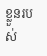ខ្លួនរបស់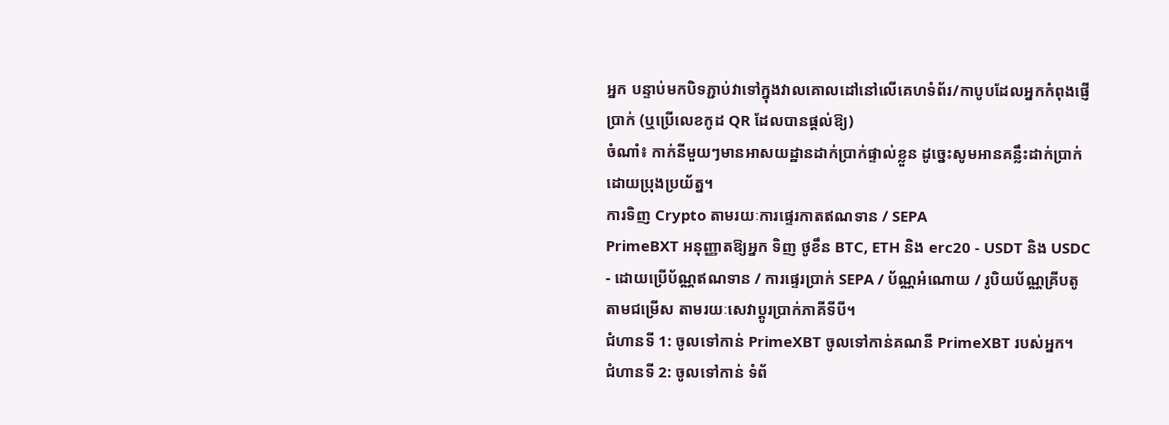អ្នក បន្ទាប់មកបិទភ្ជាប់វាទៅក្នុងវាលគោលដៅនៅលើគេហទំព័រ/កាបូបដែលអ្នកកំពុងផ្ញើប្រាក់ (ឬប្រើលេខកូដ QR ដែលបានផ្ដល់ឱ្យ)
ចំណាំ៖ កាក់នីមួយៗមានអាសយដ្ឋានដាក់ប្រាក់ផ្ទាល់ខ្លួន ដូច្នេះសូមអានគន្លឹះដាក់ប្រាក់ដោយប្រុងប្រយ័ត្ន។
ការទិញ Crypto តាមរយៈការផ្ទេរកាតឥណទាន / SEPA
PrimeBXT អនុញ្ញាតឱ្យអ្នក ទិញ ថូខឹន BTC, ETH និង erc20 - USDT និង USDC - ដោយប្រើប័ណ្ណឥណទាន / ការផ្ទេរប្រាក់ SEPA / ប័ណ្ណអំណោយ / រូបិយប័ណ្ណគ្រីបតូតាមជម្រើស តាមរយៈសេវាប្តូរប្រាក់ភាគីទីបី។
ជំហានទី 1: ចូលទៅកាន់ PrimeXBT ចូលទៅកាន់គណនី PrimeXBT របស់អ្នក។
ជំហានទី 2: ចូលទៅកាន់ ទំព័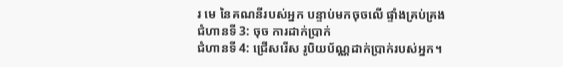រ មេ នៃគណនីរបស់អ្នក បន្ទាប់មកចុចលើ ផ្ទាំងគ្រប់គ្រង
ជំហានទី 3: ចុច ការដាក់ប្រាក់
ជំហានទី 4: ជ្រើសរើស រូបិយប័ណ្ណដាក់ប្រាក់របស់អ្នក។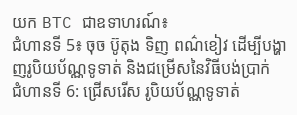យក BTC ជាឧទាហរណ៍៖
ជំហានទី 5៖ ចុច ប៊ូតុង ទិញ ពណ៌ខៀវ ដើម្បីបង្ហាញរូបិយប័ណ្ណទូទាត់ និងជម្រើសនៃវិធីបង់ប្រាក់
ជំហានទី 6: ជ្រើសរើស រូបិយប័ណ្ណទូទាត់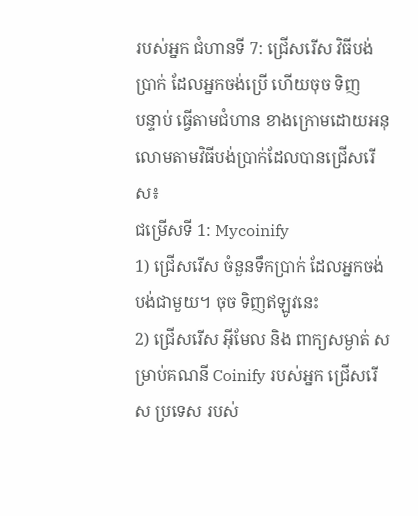របស់អ្នក ជំហានទី 7: ជ្រើសរើស វិធីបង់ប្រាក់ ដែលអ្នកចង់ប្រើ ហើយចុច ទិញ
បន្ទាប់ ធ្វើតាមជំហាន ខាងក្រោមដោយអនុលោមតាមវិធីបង់ប្រាក់ដែលបានជ្រើសរើស៖
ជម្រើសទី 1: Mycoinify
1) ជ្រើសរើស ចំនួនទឹកប្រាក់ ដែលអ្នកចង់បង់ជាមួយ។ ចុច ទិញឥឡូវនេះ
2) ជ្រើសរើស អ៊ីមែល និង ពាក្យសម្ងាត់ សម្រាប់គណនី Coinify របស់អ្នក ជ្រើសរើស ប្រទេស របស់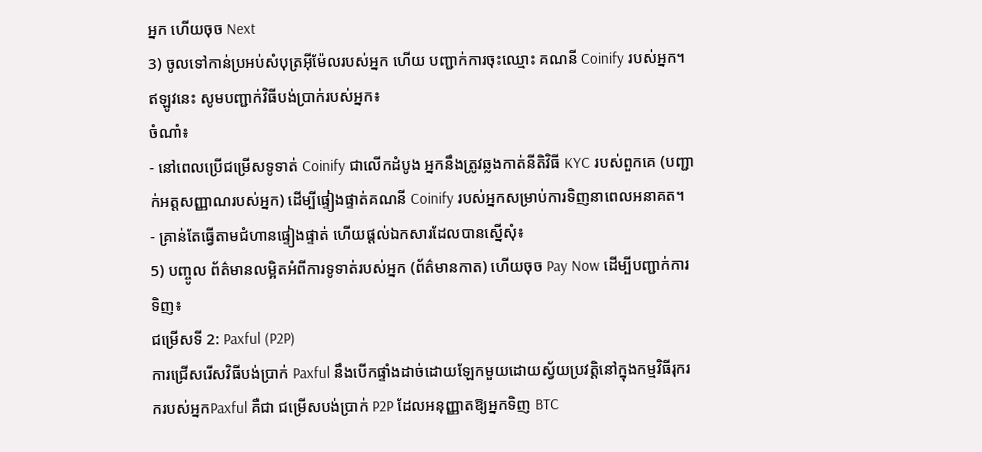អ្នក ហើយចុច Next
3) ចូលទៅកាន់ប្រអប់សំបុត្រអ៊ីម៉ែលរបស់អ្នក ហើយ បញ្ជាក់ការចុះឈ្មោះ គណនី Coinify របស់អ្នក។ ឥឡូវនេះ សូមបញ្ជាក់វិធីបង់ប្រាក់របស់អ្នក៖
ចំណាំ៖
- នៅពេលប្រើជម្រើសទូទាត់ Coinify ជាលើកដំបូង អ្នកនឹងត្រូវឆ្លងកាត់នីតិវិធី KYC របស់ពួកគេ (បញ្ជាក់អត្តសញ្ញាណរបស់អ្នក) ដើម្បីផ្ទៀងផ្ទាត់គណនី Coinify របស់អ្នកសម្រាប់ការទិញនាពេលអនាគត។
- គ្រាន់តែធ្វើតាមជំហានផ្ទៀងផ្ទាត់ ហើយផ្តល់ឯកសារដែលបានស្នើសុំ៖
5) បញ្ចូល ព័ត៌មានលម្អិតអំពីការទូទាត់របស់អ្នក (ព័ត៌មានកាត) ហើយចុច Pay Now ដើម្បីបញ្ជាក់ការទិញ៖
ជម្រើសទី 2: Paxful (P2P)
ការជ្រើសរើសវិធីបង់ប្រាក់ Paxful នឹងបើកផ្ទាំងដាច់ដោយឡែកមួយដោយស្វ័យប្រវត្តិនៅក្នុងកម្មវិធីរុករករបស់អ្នកPaxful គឺជា ជម្រើសបង់ប្រាក់ P2P ដែលអនុញ្ញាតឱ្យអ្នកទិញ BTC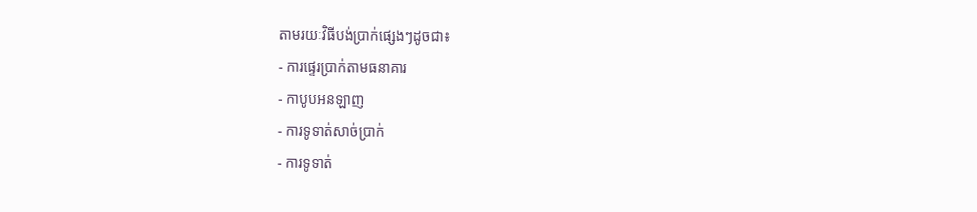តាមរយៈវិធីបង់ប្រាក់ផ្សេងៗដូចជា៖
- ការផ្ទេរប្រាក់តាមធនាគារ
- កាបូបអនឡាញ
- ការទូទាត់សាច់ប្រាក់
- ការទូទាត់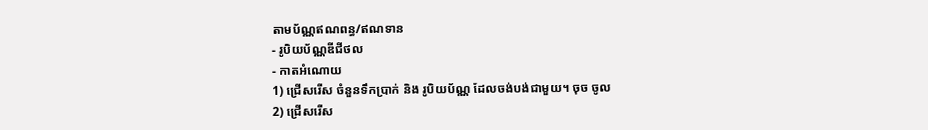តាមប័ណ្ណឥណពន្ធ/ឥណទាន
- រូបិយប័ណ្ណឌីជីថល
- កាតអំណោយ
1) ជ្រើសរើស ចំនួនទឹកប្រាក់ និង រូបិយប័ណ្ណ ដែលចង់បង់ជាមួយ។ ចុច ចូល
2) ជ្រើសរើស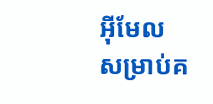អ៊ីមែល សម្រាប់គ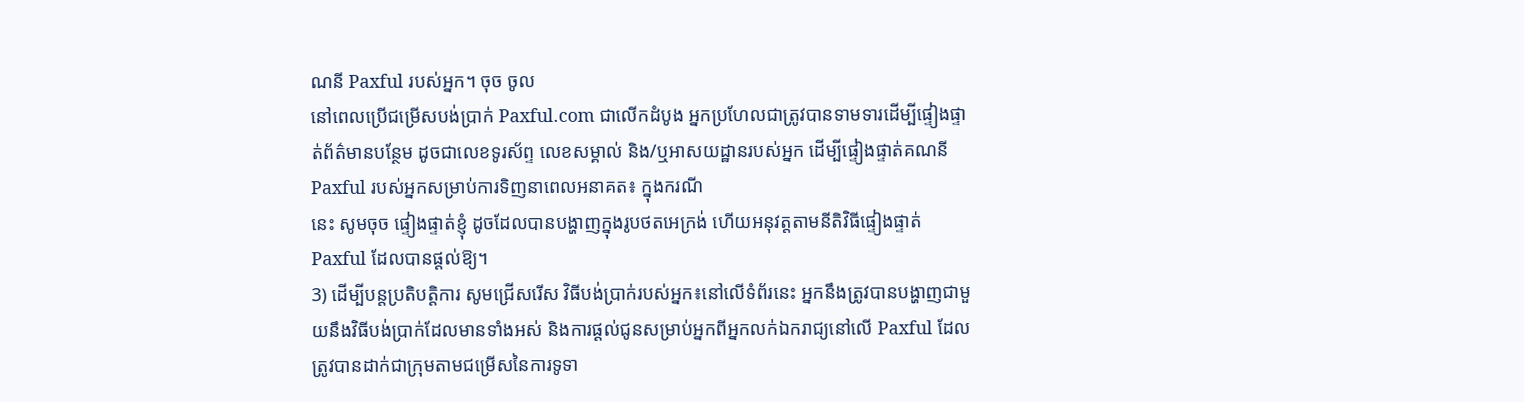ណនី Paxful របស់អ្នក។ ចុច ចូល
នៅពេលប្រើជម្រើសបង់ប្រាក់ Paxful.com ជាលើកដំបូង អ្នកប្រហែលជាត្រូវបានទាមទារដើម្បីផ្ទៀងផ្ទាត់ព័ត៌មានបន្ថែម ដូចជាលេខទូរស័ព្ទ លេខសម្គាល់ និង/ឬអាសយដ្ឋានរបស់អ្នក ដើម្បីផ្ទៀងផ្ទាត់គណនី Paxful របស់អ្នកសម្រាប់ការទិញនាពេលអនាគត៖ ក្នុងករណី
នេះ សូមចុច ផ្ទៀងផ្ទាត់ខ្ញុំ ដូចដែលបានបង្ហាញក្នុងរូបថតអេក្រង់ ហើយអនុវត្តតាមនីតិវិធីផ្ទៀងផ្ទាត់ Paxful ដែលបានផ្តល់ឱ្យ។
3) ដើម្បីបន្តប្រតិបត្តិការ សូមជ្រើសរើស វិធីបង់ប្រាក់របស់អ្នក៖នៅលើទំព័រនេះ អ្នកនឹងត្រូវបានបង្ហាញជាមួយនឹងវិធីបង់ប្រាក់ដែលមានទាំងអស់ និងការផ្តល់ជូនសម្រាប់អ្នកពីអ្នកលក់ឯករាជ្យនៅលើ Paxful ដែលត្រូវបានដាក់ជាក្រុមតាមជម្រើសនៃការទូទា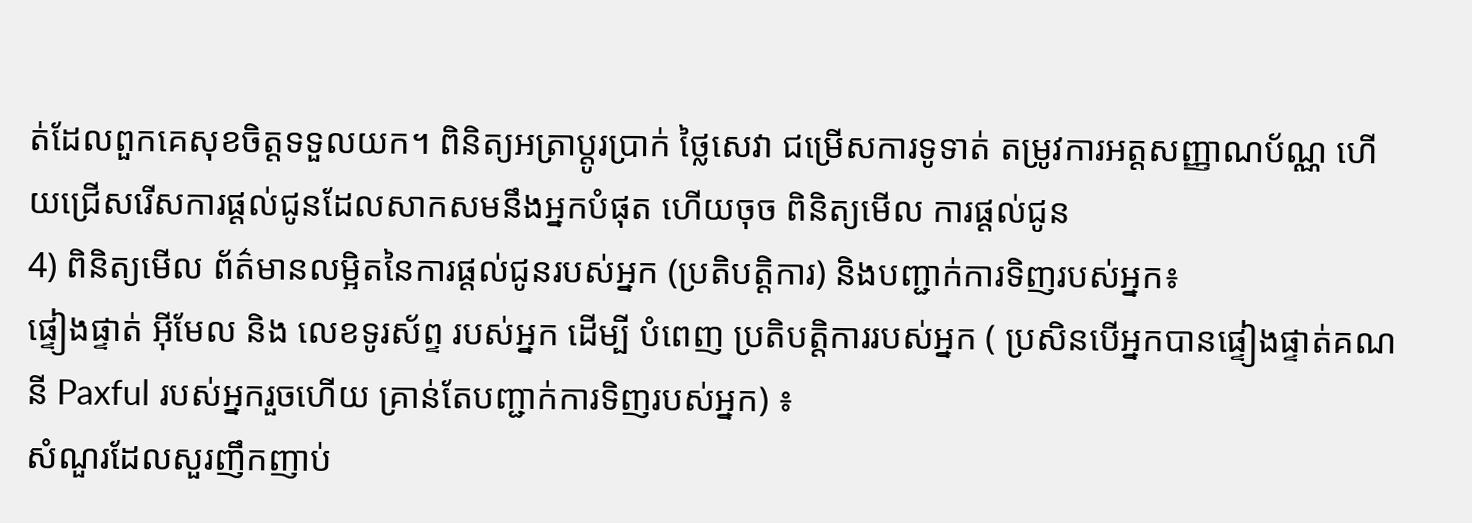ត់ដែលពួកគេសុខចិត្តទទួលយក។ ពិនិត្យអត្រាប្តូរប្រាក់ ថ្លៃសេវា ជម្រើសការទូទាត់ តម្រូវការអត្តសញ្ញាណប័ណ្ណ ហើយជ្រើសរើសការផ្តល់ជូនដែលសាកសមនឹងអ្នកបំផុត ហើយចុច ពិនិត្យមើល ការផ្តល់ជូន
4) ពិនិត្យមើល ព័ត៌មានលម្អិតនៃការផ្តល់ជូនរបស់អ្នក (ប្រតិបត្តិការ) និងបញ្ជាក់ការទិញរបស់អ្នក៖
ផ្ទៀងផ្ទាត់ អ៊ីមែល និង លេខទូរស័ព្ទ របស់អ្នក ដើម្បី បំពេញ ប្រតិបត្តិការរបស់អ្នក ( ប្រសិនបើអ្នកបានផ្ទៀងផ្ទាត់គណនី Paxful របស់អ្នករួចហើយ គ្រាន់តែបញ្ជាក់ការទិញរបស់អ្នក) ៖
សំណួរដែលសួរញឹកញាប់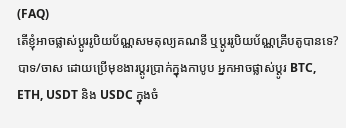(FAQ)
តើខ្ញុំអាចផ្លាស់ប្តូររូបិយប័ណ្ណសមតុល្យគណនី ឬប្តូររូបិយប័ណ្ណគ្រីបតូបានទេ?
បាទ/ចាស ដោយប្រើមុខងារប្តូរប្រាក់ក្នុងកាបូប អ្នកអាចផ្លាស់ប្តូរ BTC, ETH, USDT និង USDC ក្នុងចំ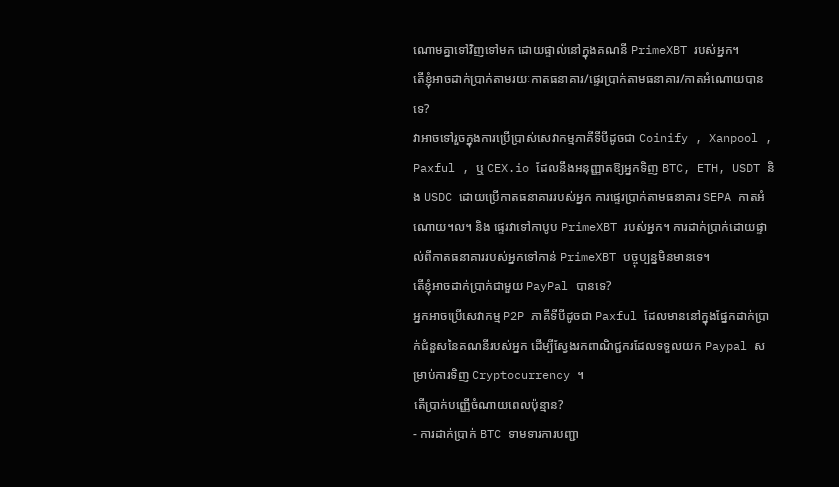ណោមគ្នាទៅវិញទៅមក ដោយផ្ទាល់នៅក្នុងគណនី PrimeXBT របស់អ្នក។
តើខ្ញុំអាចដាក់ប្រាក់តាមរយៈកាតធនាគារ/ផ្ទេរប្រាក់តាមធនាគារ/កាតអំណោយបានទេ?
វាអាចទៅរួចក្នុងការប្រើប្រាស់សេវាកម្មភាគីទីបីដូចជា Coinify , Xanpool , Paxful , ឬ CEX.io ដែលនឹងអនុញ្ញាតឱ្យអ្នកទិញ BTC, ETH, USDT និង USDC ដោយប្រើកាតធនាគាររបស់អ្នក ការផ្ទេរប្រាក់តាមធនាគារ SEPA កាតអំណោយ។ល។ និង ផ្ទេរវាទៅកាបូប PrimeXBT របស់អ្នក។ ការដាក់ប្រាក់ដោយផ្ទាល់ពីកាតធនាគាររបស់អ្នកទៅកាន់ PrimeXBT បច្ចុប្បន្នមិនមានទេ។
តើខ្ញុំអាចដាក់ប្រាក់ជាមួយ PayPal បានទេ?
អ្នកអាចប្រើសេវាកម្ម P2P ភាគីទីបីដូចជា Paxful ដែលមាននៅក្នុងផ្នែកដាក់ប្រាក់ជំនួសនៃគណនីរបស់អ្នក ដើម្បីស្វែងរកពាណិជ្ជករដែលទទួលយក Paypal សម្រាប់ការទិញ Cryptocurrency ។
តើប្រាក់បញ្ញើចំណាយពេលប៉ុន្មាន?
- ការដាក់ប្រាក់ BTC ទាមទារការបញ្ជា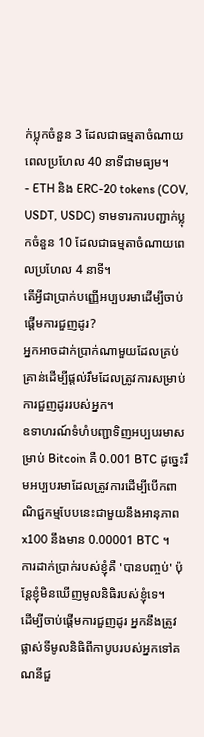ក់ប្លុកចំនួន 3 ដែលជាធម្មតាចំណាយពេលប្រហែល 40 នាទីជាមធ្យម។
- ETH និង ERC-20 tokens (COV, USDT, USDC) ទាមទារការបញ្ជាក់ប្លុកចំនួន 10 ដែលជាធម្មតាចំណាយពេលប្រហែល 4 នាទី។
តើអ្វីជាប្រាក់បញ្ញើអប្បបរមាដើម្បីចាប់ផ្តើមការជួញដូរ?
អ្នកអាចដាក់ប្រាក់ណាមួយដែលគ្រប់គ្រាន់ដើម្បីផ្តល់រឹមដែលត្រូវការសម្រាប់ការជួញដូររបស់អ្នក។
ឧទាហរណ៍ទំហំបញ្ជាទិញអប្បបរមាសម្រាប់ Bitcoin គឺ 0.001 BTC ដូច្នេះរឹមអប្បបរមាដែលត្រូវការដើម្បីបើកពាណិជ្ជកម្មបែបនេះជាមួយនឹងអានុភាព x100 នឹងមាន 0.00001 BTC ។
ការដាក់ប្រាក់របស់ខ្ញុំគឺ 'បានបញ្ចប់' ប៉ុន្តែខ្ញុំមិនឃើញមូលនិធិរបស់ខ្ញុំទេ។
ដើម្បីចាប់ផ្តើមការជួញដូរ អ្នកនឹងត្រូវផ្លាស់ទីមូលនិធិពីកាបូបរបស់អ្នកទៅគណនីជួ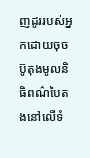ញដូររបស់អ្នកដោយចុចប៊ូតុងមូលនិធិពណ៌បៃតងនៅលើទំ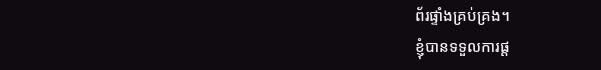ព័រផ្ទាំងគ្រប់គ្រង។
ខ្ញុំបានទទួលការផ្ត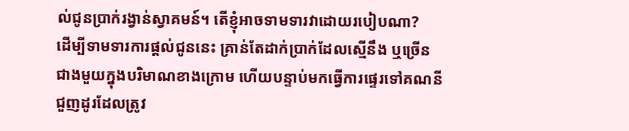ល់ជូនប្រាក់រង្វាន់ស្វាគមន៍។ តើខ្ញុំអាចទាមទារវាដោយរបៀបណា?
ដើម្បីទាមទារការផ្តល់ជូននេះ គ្រាន់តែដាក់ប្រាក់ដែលស្មើនឹង ឬច្រើនជាងមួយក្នុងបរិមាណខាងក្រោម ហើយបន្ទាប់មកធ្វើការផ្ទេរទៅគណនីជួញដូរដែលត្រូវ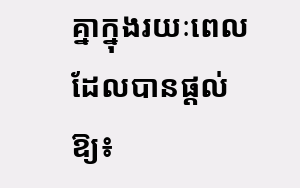គ្នាក្នុងរយៈពេលដែលបានផ្តល់ឱ្យ៖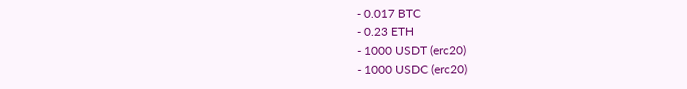- 0.017 BTC
- 0.23 ETH
- 1000 USDT (erc20)
- 1000 USDC (erc20)